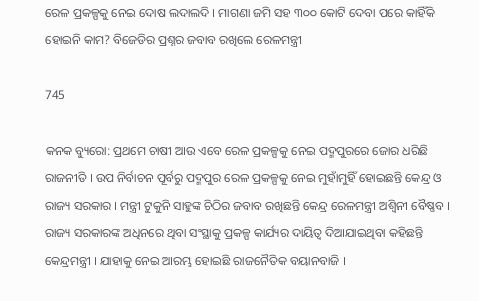ରେଳ ପ୍ରକଳ୍ପକୁ ନେଇ ଦୋଷ ଲଦାଲଦି । ମାଗଣା ଜମି ସହ ୩୦୦ କୋଟି ଦେବା ପରେ କାହିଁକି ହୋଇନି କାମ? ବିଜେଡିର ପ୍ରଶ୍ନର ଜବାବ ରଖିଲେ ରେଳମନ୍ତ୍ରୀ

745

କନକ ବ୍ୟୁରୋ: ପ୍ରଥମେ ଚାଷୀ ଆଉ ଏବେ ରେଳ ପ୍ରକଳ୍ପକୁ ନେଇ ପଦ୍ମପୁରରେ ଜୋର ଧରିଛି ରାଜନୀତି । ଉପ ନିର୍ବାଚନ ପୂର୍ବରୁ ପଦ୍ମପୁର ରେଳ ପ୍ରକଳ୍ପକୁ ନେଇ ମୁହାଁମୁହିଁ ହୋଇଛନ୍ତି କେନ୍ଦ୍ର ଓ ରାଜ୍ୟ ସରକାର । ମନ୍ତ୍ରୀ ଟୁକୁନି ସାହୁଙ୍କ ଚିଠିର ଜବାବ ରଖିଛନ୍ତି କେନ୍ଦ୍ର ରେଳମନ୍ତ୍ରୀ ଅଶ୍ୱିନୀ ବୈଷ୍ଣବ । ରାଜ୍ୟ ସରକାରଙ୍କ ଅଧିନରେ ଥିବା ସଂସ୍ଥାକୁ ପ୍ରକଳ୍ପ କାର୍ଯ୍ୟର ଦାୟିତ୍ୱ ଦିଆଯାଇଥିବା କହିଛନ୍ତି କେନ୍ଦ୍ରମନ୍ତ୍ରୀ । ଯାହାକୁ ନେଇ ଆରମ୍ଭ ହୋଇଛି ରାଜନୈତିକ ବୟାନବାଜି ।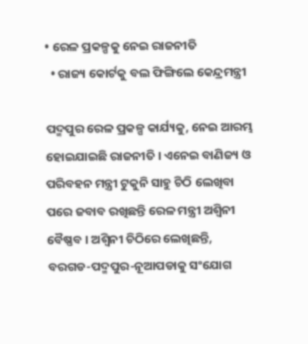• ରେଳ ପ୍ରକଳ୍ପକୁ ନେଇ ରାଜନୀତି
  • ରାଜ୍ୟ କୋର୍ଟକୁ ବଲ ଫିଙ୍ଗିଲେ କେନ୍ଦ୍ରମନ୍ତ୍ରୀ

ପଦ୍ମପୁର ରେଳ ପ୍ରକଳ୍ପ କାର୍ଯ୍ୟକୁ, ନେଇ ଆରମ୍ଭ ହୋଇଯାଇଛି ରାଜନୀତି । ଏନେଇ ବାଣିଜ୍ୟ ଓ ପରିବହନ ମନ୍ତ୍ରୀ ଟୁକୁନି ସାହୁ ଚିଠି ଲେଖିବା ପରେ ଜବାବ ରଖିଛନ୍ତି ରେଳ ମନ୍ତ୍ରୀ ଅଶ୍ୱିନୀ ବୈଷ୍ଣବ । ଅଶ୍ୱିନୀ ଚିଠିରେ ଲେଖିଛନ୍ତି, ବରଗଡ-ପଦ୍ମପୁର-ନୂଆପଡାକୁ ସଂଯୋଗ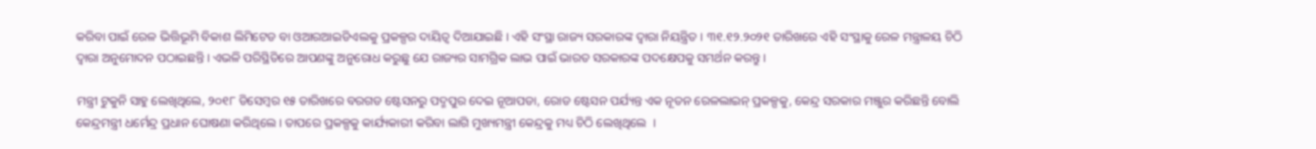କରିବା ପାଇଁ ରେଳ ଭିତ୍ତିଭୂମି ବିକାଶ ଲିମିଟେଡ ବା ଓଆରଆଇଡିଏଲକୁ ପ୍ରକଳ୍ପର ଦାୟିତ୍ୱ ଦିଆଯାଇଛି । ଏହି ସଂସ୍ଥା ରାଜ୍ୟ ସରକାରଙ୍କ ଦ୍ୱାରା ନିୟନ୍ତ୍ରିତ । ୩୧.୧୨.୨୦୨୧ ତାରିଖରେ ଏହି ସଂସ୍ଥାକୁ ରେଳ ମନ୍ତ୍ରାଳୟ ଚିଠି ଦ୍ୱାରା ଅନୁମୋଦନ ପଠାଇଛନ୍ତି । ଏଭଳି ପରିସ୍ଥିତିରେ ଆପଣଙ୍କୁ ଅନୁରୋଧ କରୁଛୁ ଯେ ରାଜ୍ୟର ସାମଗ୍ରିକ ଲାଭ ପାଇଁ ଭାରତ ସରକାରଙ୍କ ପଦକ୍ଷେପକୁ ସମର୍ଥନ କରନ୍ତୁ ।

ମନ୍ତ୍ରୀ ଟୁକୁନି ସାହୁ ଲେଖିଥିଲେ, ୨୦୧୮ ଡିସେମ୍ବର ୧୫ ତାରିଖରେ ବରଗଡ ଷ୍ଟେସନରୁ ପଦ୍ମପୁର ଦେଇ ନୂଆପଡା, ରୋଡ ଷ୍ଟେସନ ପର୍ଯ୍ୟନ୍ତ ଏକ ନୂତନ ରେଳଲାଇନ୍ ପ୍ରକଳ୍ପକୁ, କେନ୍ଦ୍ର ସରକାର ମଞ୍ଜୁର କରିଛନ୍ତି ବୋଲି କେନ୍ଦ୍ରମନ୍ତ୍ରୀ ଧର୍ମେନ୍ଦ୍ର ପ୍ରଧାନ ଘୋଷଣା କରିଥିଲେ । ତାପରେ ପ୍ରକଳ୍ପକୁ କାର୍ଯ୍ୟକାରୀ କରିବା ଲାଗି ମୁଖ୍ୟମନ୍ତ୍ରୀ କେନ୍ଦ୍ରକୁ ମଧ୍ୟ ଚିଠି ଲେଖିଥିଲେ  ।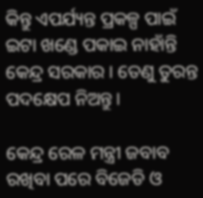କିନ୍ତୁ ଏପର୍ଯ୍ୟନ୍ତ ପ୍ରକଳ୍ପ ପାଇଁ ଇଟା ଖଣ୍ଡେ ପକାଇ ନାହାଁନ୍ତି କେନ୍ଦ୍ର ସରକାର । ତେଣୁ ତୁରନ୍ତ ପଦକ୍ଷେପ ନିଅନ୍ତୁ।

କେନ୍ଦ୍ର ରେଳ ମନ୍ତ୍ରୀ ଜବାବ ରଖିବା ପରେ ବିଜେଡି ଓ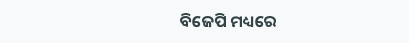ବିଜେପି ମଧ୍ୟରେ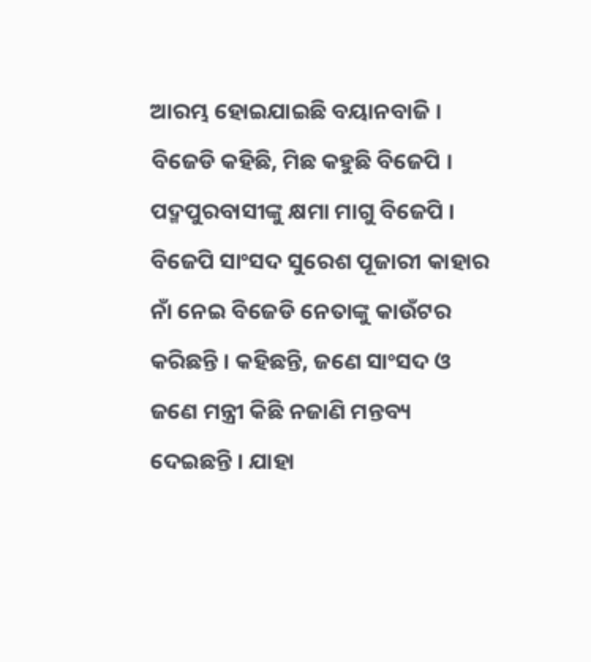ଆରମ୍ଭ ହୋଇଯାଇଛି ବୟାନବାଜି । ବିଜେଡି କହିଛି, ମିଛ କହୁଛି ବିଜେପି । ପଦ୍ମପୁରବାସୀଙ୍କୁ କ୍ଷମା ମାଗୁ ବିଜେପି । ବିଜେପି ସାଂସଦ ସୁରେଶ ପୂଜାରୀ କାହାର ନାଁ ନେଇ ବିଜେଡି ନେତାଙ୍କୁ କାଉଁଟର କରିଛନ୍ତି । କହିଛନ୍ତି, ଜଣେ ସାଂସଦ ଓ ଜଣେ ମନ୍ତ୍ରୀ କିଛି ନଜାଣି ମନ୍ତବ୍ୟ ଦେଇଛନ୍ତି । ଯାହା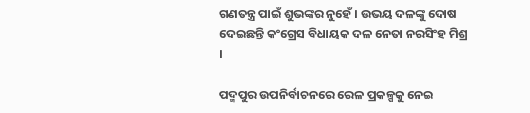ଗଣତନ୍ତ୍ର ପାଇଁ ଶୁଭଙ୍କର ନୁହେଁ । ଉଭୟ ଦଳଙ୍କୁ ଦୋଷ ଦେଇଛନ୍ତି କଂଗ୍ରେସ ବିଧାୟକ ଦଳ ନେତା ନରସିଂହ ମିଶ୍ର ।

ପଦ୍ମପୁର ଉପନିର୍ବାଚନରେ ରେଳ ପ୍ରକଳ୍ପକୁ ନେଇ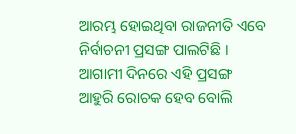ଆରମ୍ଭ ହୋଇଥିବା ରାଜନୀତି ଏବେ ନିର୍ବାଚନୀ ପ୍ରସଙ୍ଗ ପାଲଟିଛି । ଆଗାମୀ ଦିନରେ ଏହି ପ୍ରସଙ୍ଗ ଆହୁରି ରୋଚକ ହେବ ବୋଲି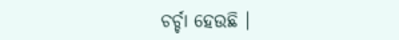ଚର୍ଚ୍ଚା ହେଉଛି ।